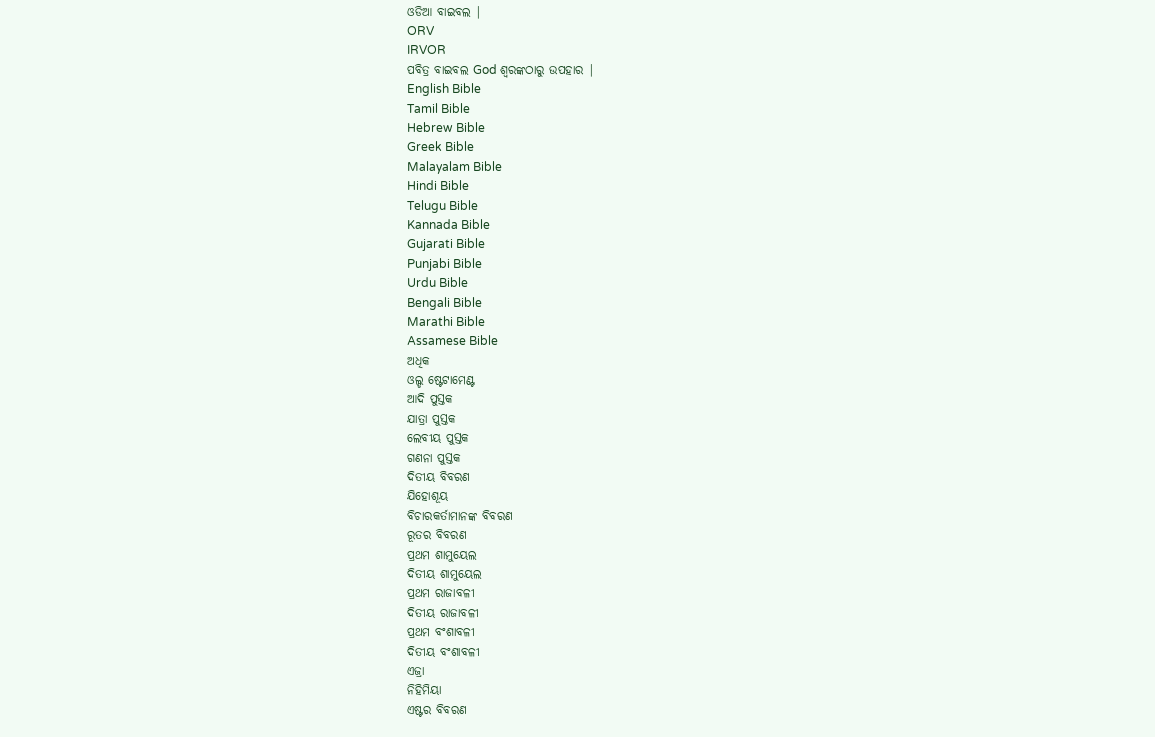ଓଡିଆ ବାଇବଲ |
ORV
IRVOR
ପବିତ୍ର ବାଇବଲ God ଶ୍ବରଙ୍କଠାରୁ ଉପହାର |
English Bible
Tamil Bible
Hebrew Bible
Greek Bible
Malayalam Bible
Hindi Bible
Telugu Bible
Kannada Bible
Gujarati Bible
Punjabi Bible
Urdu Bible
Bengali Bible
Marathi Bible
Assamese Bible
ଅଧିକ
ଓଲ୍ଡ ଷ୍ଟେଟାମେଣ୍ଟ
ଆଦି ପୁସ୍ତକ
ଯାତ୍ରା ପୁସ୍ତକ
ଲେବୀୟ ପୁସ୍ତକ
ଗଣନା ପୁସ୍ତକ
ଦିତୀୟ ବିବରଣ
ଯିହୋଶୂୟ
ବିଚାରକର୍ତାମାନଙ୍କ ବିବରଣ
ରୂତର ବିବରଣ
ପ୍ରଥମ ଶାମୁୟେଲ
ଦିତୀୟ ଶାମୁୟେଲ
ପ୍ରଥମ ରାଜାବଳୀ
ଦିତୀୟ ରାଜାବଳୀ
ପ୍ରଥମ ବଂଶାବଳୀ
ଦିତୀୟ ବଂଶାବଳୀ
ଏଜ୍ରା
ନିହିମିୟା
ଏଷ୍ଟର ବିବରଣ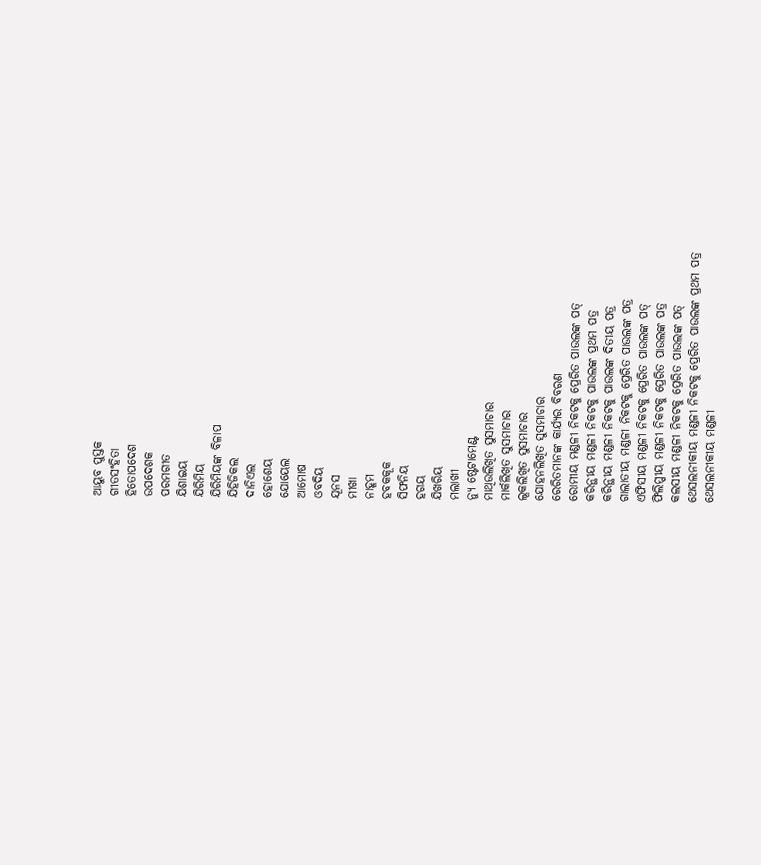ଆୟୁବ ପୁସ୍ତକ
ଗୀତସଂହିତା
ହିତୋପଦେଶ
ଉପଦେଶକ
ପରମଗୀତ
ଯିଶାଇୟ
ଯିରିମିୟ
ଯିରିମିୟଙ୍କ ବିଳାପ
ଯିହିଜିକଲ
ଦାନିଏଲ
ହୋଶେୟ
ଯୋୟେଲ
ଆମୋଷ
ଓବଦିୟ
ଯୂନସ
ମୀଖା
ନାହୂମ
ହବକକୂକ
ସିଫନିୟ
ହଗୟ
ଯିଖରିୟ
ମଲାଖୀ
ନ୍ୟୁ ଷ୍ଟେଟାମେଣ୍ଟ
ମାଥିଉଲିଖିତ ସୁସମାଚାର
ମାର୍କଲିଖିତ ସୁସମାଚାର
ଲୂକଲିଖିତ ସୁସମାଚାର
ଯୋହନଲିଖିତ ସୁସମାଚାର
ରେରିତମାନଙ୍କ କାର୍ଯ୍ୟର ବିବରଣ
ରୋମୀୟ ମଣ୍ଡଳୀ ନିକଟକୁ ପ୍ରେରିତ ପାଉଲଙ୍କ ପତ୍
କରିନ୍ଥୀୟ ମଣ୍ଡଳୀ ନିକଟକୁ ପାଉଲଙ୍କ ପ୍ରଥମ ପତ୍ର
କରିନ୍ଥୀୟ ମଣ୍ଡଳୀ ନିକଟକୁ ପାଉଲଙ୍କ ଦିତୀୟ ପତ୍ର
ଗାଲାତୀୟ ମଣ୍ଡଳୀ ନିକଟକୁ ପ୍ରେରିତ ପାଉଲଙ୍କ ପତ୍ର
ଏଫିସୀୟ ମଣ୍ଡଳୀ ନିକଟକୁ ପ୍ରେରିତ ପାଉଲଙ୍କ ପତ୍
ଫିଲିପ୍ପୀୟ ମଣ୍ଡଳୀ ନିକଟକୁ ପ୍ରେରିତ ପାଉଲଙ୍କ ପତ୍ର
କଲସୀୟ ମଣ୍ଡଳୀ ନିକଟକୁ ପ୍ରେରିତ ପାଉଲଙ୍କ ପତ୍
ଥେସଲନୀକୀୟ ମଣ୍ଡଳୀ ନିକଟକୁ ପ୍ରେରିତ ପାଉଲଙ୍କ ପ୍ରଥମ ପତ୍ର
ଥେସଲନୀକୀୟ ମଣ୍ଡଳୀ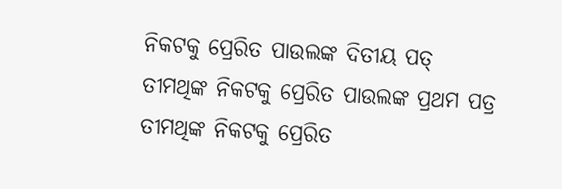ନିକଟକୁ ପ୍ରେରିତ ପାଉଲଙ୍କ ଦିତୀୟ ପତ୍
ତୀମଥିଙ୍କ ନିକଟକୁ ପ୍ରେରିତ ପାଉଲଙ୍କ ପ୍ରଥମ ପତ୍ର
ତୀମଥିଙ୍କ ନିକଟକୁ ପ୍ରେରିତ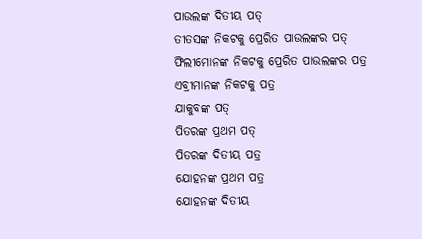ପାଉଲଙ୍କ ଦିତୀୟ ପତ୍
ତୀତସଙ୍କ ନିକଟକୁ ପ୍ରେରିତ ପାଉଲଙ୍କର ପତ୍
ଫିଲୀମୋନଙ୍କ ନିକଟକୁ ପ୍ରେରିତ ପାଉଲଙ୍କର ପତ୍ର
ଏବ୍ରୀମାନଙ୍କ ନିକଟକୁ ପତ୍ର
ଯାକୁବଙ୍କ ପତ୍
ପିତରଙ୍କ ପ୍ରଥମ ପତ୍
ପିତରଙ୍କ ଦିତୀୟ ପତ୍ର
ଯୋହନଙ୍କ ପ୍ରଥମ ପତ୍ର
ଯୋହନଙ୍କ ଦିତୀୟ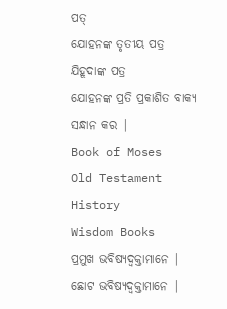ପତ୍
ଯୋହନଙ୍କ ତୃତୀୟ ପତ୍ର
ଯିହୂଦାଙ୍କ ପତ୍ର
ଯୋହନଙ୍କ ପ୍ରତି ପ୍ରକାଶିତ ବାକ୍ୟ
ସନ୍ଧାନ କର |
Book of Moses
Old Testament History
Wisdom Books
ପ୍ରମୁଖ ଭବିଷ୍ୟଦ୍ବକ୍ତାମାନେ |
ଛୋଟ ଭବିଷ୍ୟଦ୍ବକ୍ତାମାନେ |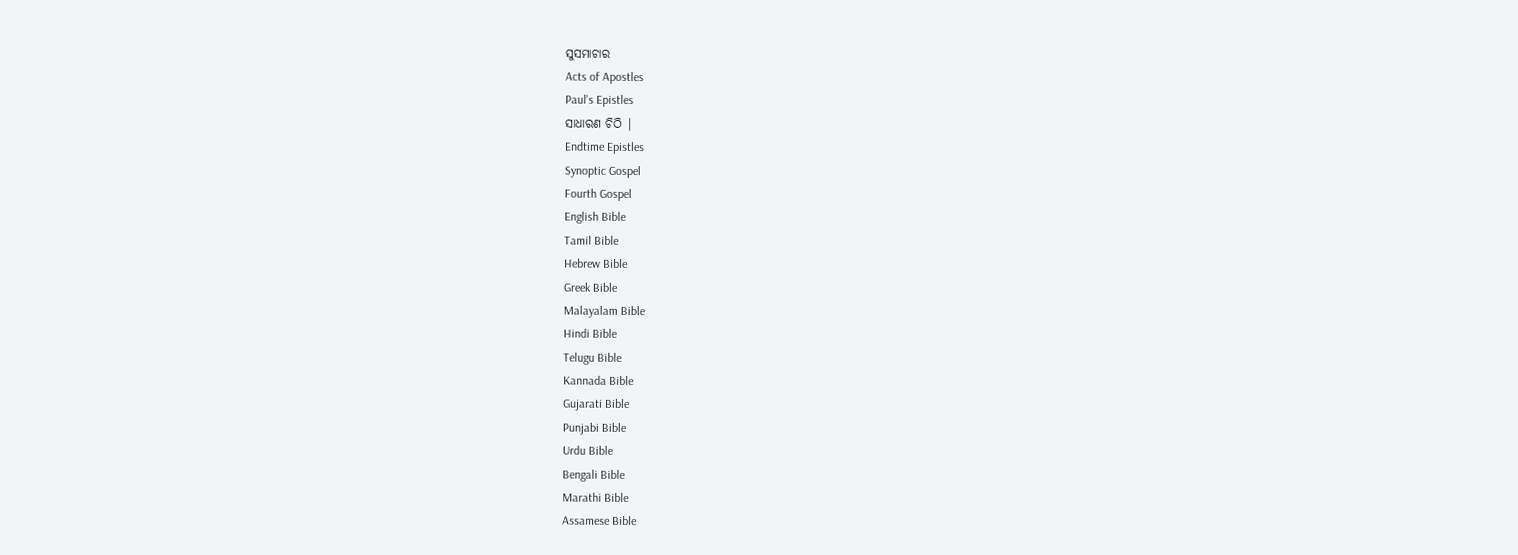ସୁସମାଚାର
Acts of Apostles
Paul's Epistles
ସାଧାରଣ ଚିଠି |
Endtime Epistles
Synoptic Gospel
Fourth Gospel
English Bible
Tamil Bible
Hebrew Bible
Greek Bible
Malayalam Bible
Hindi Bible
Telugu Bible
Kannada Bible
Gujarati Bible
Punjabi Bible
Urdu Bible
Bengali Bible
Marathi Bible
Assamese Bible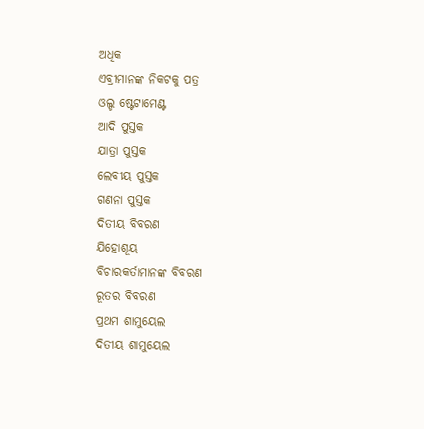ଅଧିକ
ଏବ୍ରୀମାନଙ୍କ ନିକଟକୁ ପତ୍ର
ଓଲ୍ଡ ଷ୍ଟେଟାମେଣ୍ଟ
ଆଦି ପୁସ୍ତକ
ଯାତ୍ରା ପୁସ୍ତକ
ଲେବୀୟ ପୁସ୍ତକ
ଗଣନା ପୁସ୍ତକ
ଦିତୀୟ ବିବରଣ
ଯିହୋଶୂୟ
ବିଚାରକର୍ତାମାନଙ୍କ ବିବରଣ
ରୂତର ବିବରଣ
ପ୍ରଥମ ଶାମୁୟେଲ
ଦିତୀୟ ଶାମୁୟେଲ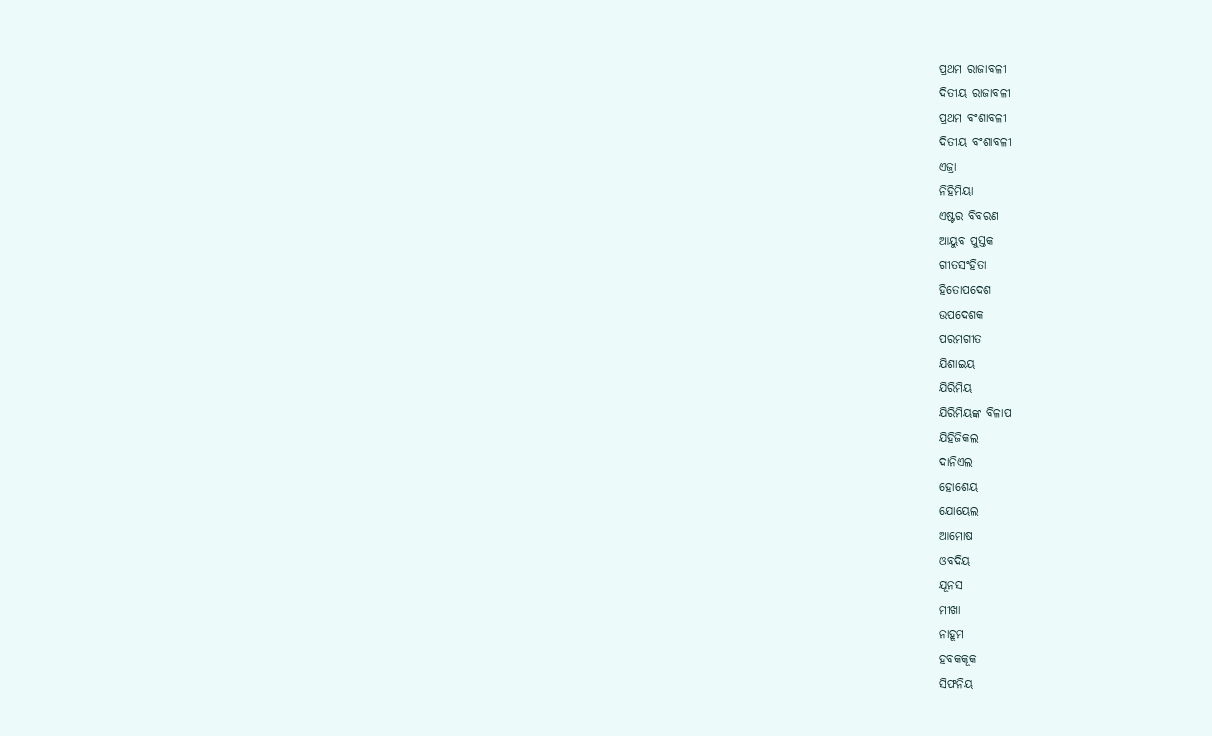ପ୍ରଥମ ରାଜାବଳୀ
ଦିତୀୟ ରାଜାବଳୀ
ପ୍ରଥମ ବଂଶାବଳୀ
ଦିତୀୟ ବଂଶାବଳୀ
ଏଜ୍ରା
ନିହିମିୟା
ଏଷ୍ଟର ବିବରଣ
ଆୟୁବ ପୁସ୍ତକ
ଗୀତସଂହିତା
ହିତୋପଦେଶ
ଉପଦେଶକ
ପରମଗୀତ
ଯିଶାଇୟ
ଯିରିମିୟ
ଯିରିମିୟଙ୍କ ବିଳାପ
ଯିହିଜିକଲ
ଦାନିଏଲ
ହୋଶେୟ
ଯୋୟେଲ
ଆମୋଷ
ଓବଦିୟ
ଯୂନସ
ମୀଖା
ନାହୂମ
ହବକକୂକ
ସିଫନିୟ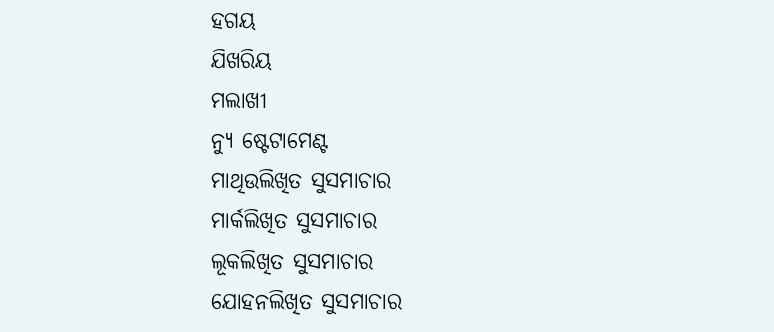ହଗୟ
ଯିଖରିୟ
ମଲାଖୀ
ନ୍ୟୁ ଷ୍ଟେଟାମେଣ୍ଟ
ମାଥିଉଲିଖିତ ସୁସମାଚାର
ମାର୍କଲିଖିତ ସୁସମାଚାର
ଲୂକଲିଖିତ ସୁସମାଚାର
ଯୋହନଲିଖିତ ସୁସମାଚାର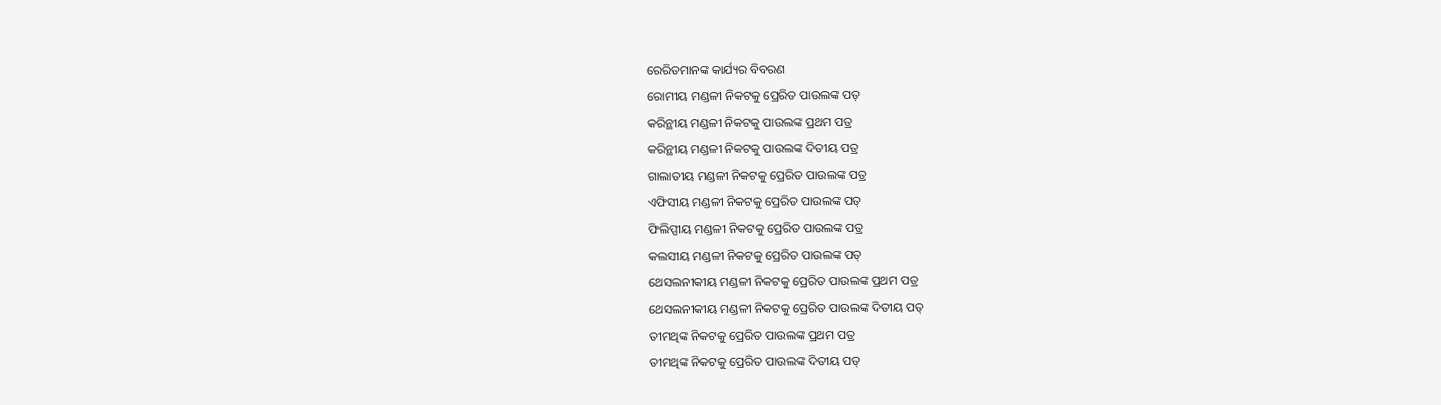ରେରିତମାନଙ୍କ କାର୍ଯ୍ୟର ବିବରଣ
ରୋମୀୟ ମଣ୍ଡଳୀ ନିକଟକୁ ପ୍ରେରିତ ପାଉଲଙ୍କ ପତ୍
କରିନ୍ଥୀୟ ମଣ୍ଡଳୀ ନିକଟକୁ ପାଉଲଙ୍କ ପ୍ରଥମ ପତ୍ର
କରିନ୍ଥୀୟ ମଣ୍ଡଳୀ ନିକଟକୁ ପାଉଲଙ୍କ ଦିତୀୟ ପତ୍ର
ଗାଲାତୀୟ ମଣ୍ଡଳୀ ନିକଟକୁ ପ୍ରେରିତ ପାଉଲଙ୍କ ପତ୍ର
ଏଫିସୀୟ ମଣ୍ଡଳୀ ନିକଟକୁ ପ୍ରେରିତ ପାଉଲଙ୍କ ପତ୍
ଫିଲିପ୍ପୀୟ ମଣ୍ଡଳୀ ନିକଟକୁ ପ୍ରେରିତ ପାଉଲଙ୍କ ପତ୍ର
କଲସୀୟ ମଣ୍ଡଳୀ ନିକଟକୁ ପ୍ରେରିତ ପାଉଲଙ୍କ ପତ୍
ଥେସଲନୀକୀୟ ମଣ୍ଡଳୀ ନିକଟକୁ ପ୍ରେରିତ ପାଉଲଙ୍କ ପ୍ରଥମ ପତ୍ର
ଥେସଲନୀକୀୟ ମଣ୍ଡଳୀ ନିକଟକୁ ପ୍ରେରିତ ପାଉଲଙ୍କ ଦିତୀୟ ପତ୍
ତୀମଥିଙ୍କ ନିକଟକୁ ପ୍ରେରିତ ପାଉଲଙ୍କ ପ୍ରଥମ ପତ୍ର
ତୀମଥିଙ୍କ ନିକଟକୁ ପ୍ରେରିତ ପାଉଲଙ୍କ ଦିତୀୟ ପତ୍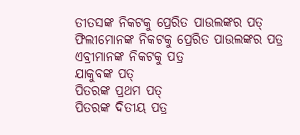ତୀତସଙ୍କ ନିକଟକୁ ପ୍ରେରିତ ପାଉଲଙ୍କର ପତ୍
ଫିଲୀମୋନଙ୍କ ନିକଟକୁ ପ୍ରେରିତ ପାଉଲଙ୍କର ପତ୍ର
ଏବ୍ରୀମାନଙ୍କ ନିକଟକୁ ପତ୍ର
ଯାକୁବଙ୍କ ପତ୍
ପିତରଙ୍କ ପ୍ରଥମ ପତ୍
ପିତରଙ୍କ ଦିତୀୟ ପତ୍ର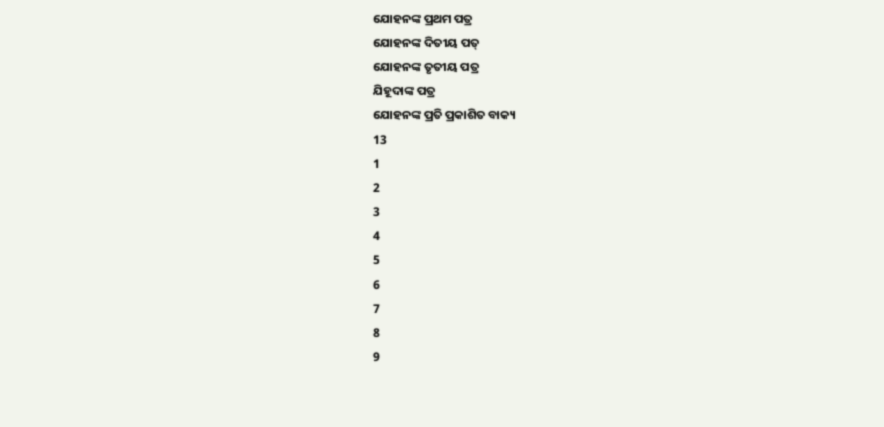ଯୋହନଙ୍କ ପ୍ରଥମ ପତ୍ର
ଯୋହନଙ୍କ ଦିତୀୟ ପତ୍
ଯୋହନଙ୍କ ତୃତୀୟ ପତ୍ର
ଯିହୂଦାଙ୍କ ପତ୍ର
ଯୋହନଙ୍କ ପ୍ରତି ପ୍ରକାଶିତ ବାକ୍ୟ
13
1
2
3
4
5
6
7
8
9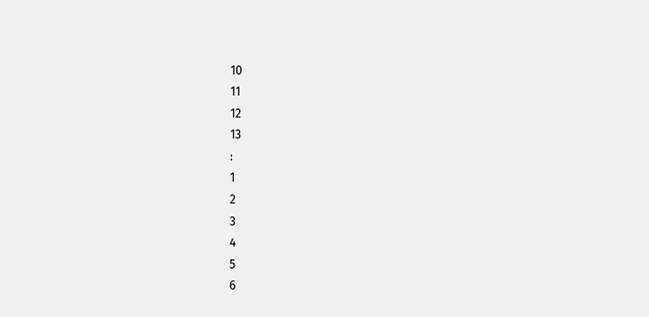10
11
12
13
:
1
2
3
4
5
6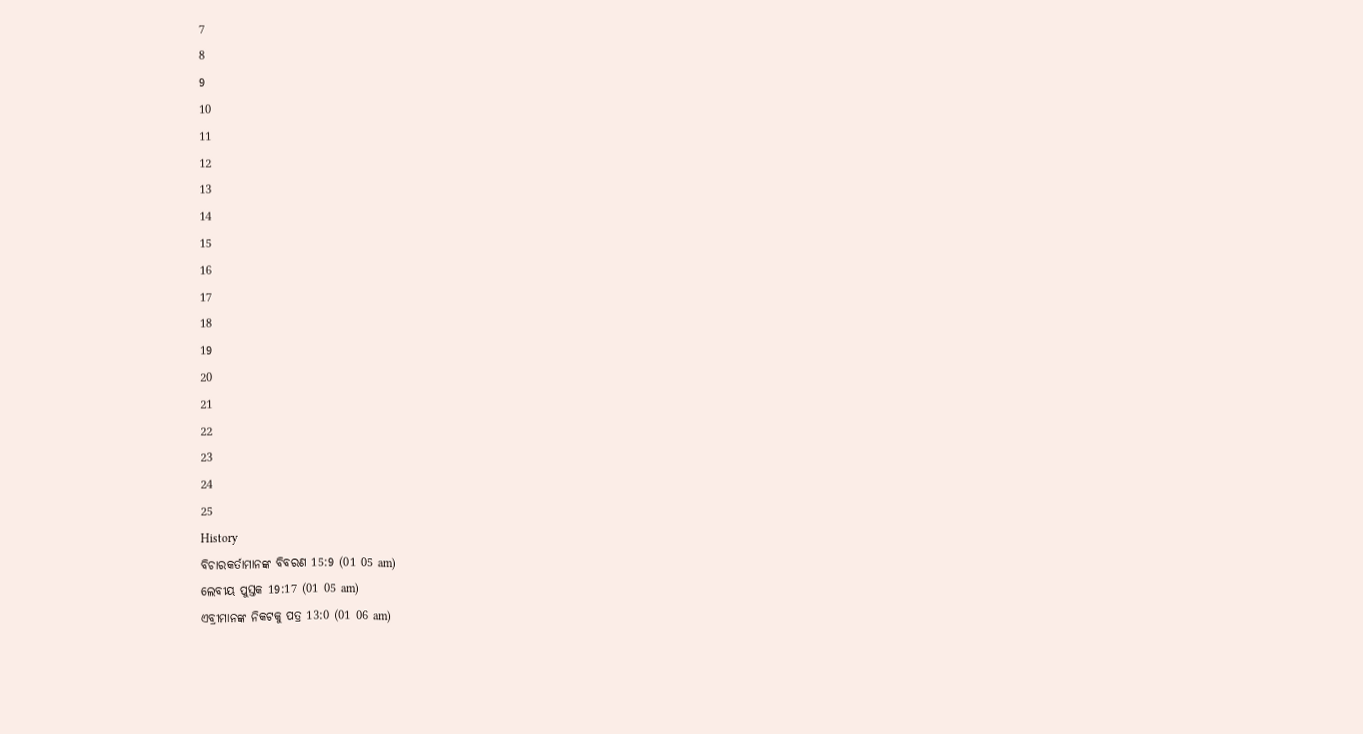7
8
9
10
11
12
13
14
15
16
17
18
19
20
21
22
23
24
25
History
ବିଚାରକର୍ତାମାନଙ୍କ ବିବରଣ 15:9 (01 05 am)
ଲେବୀୟ ପୁସ୍ତକ 19:17 (01 05 am)
ଏବ୍ରୀମାନଙ୍କ ନିକଟକୁ ପତ୍ର 13:0 (01 06 am)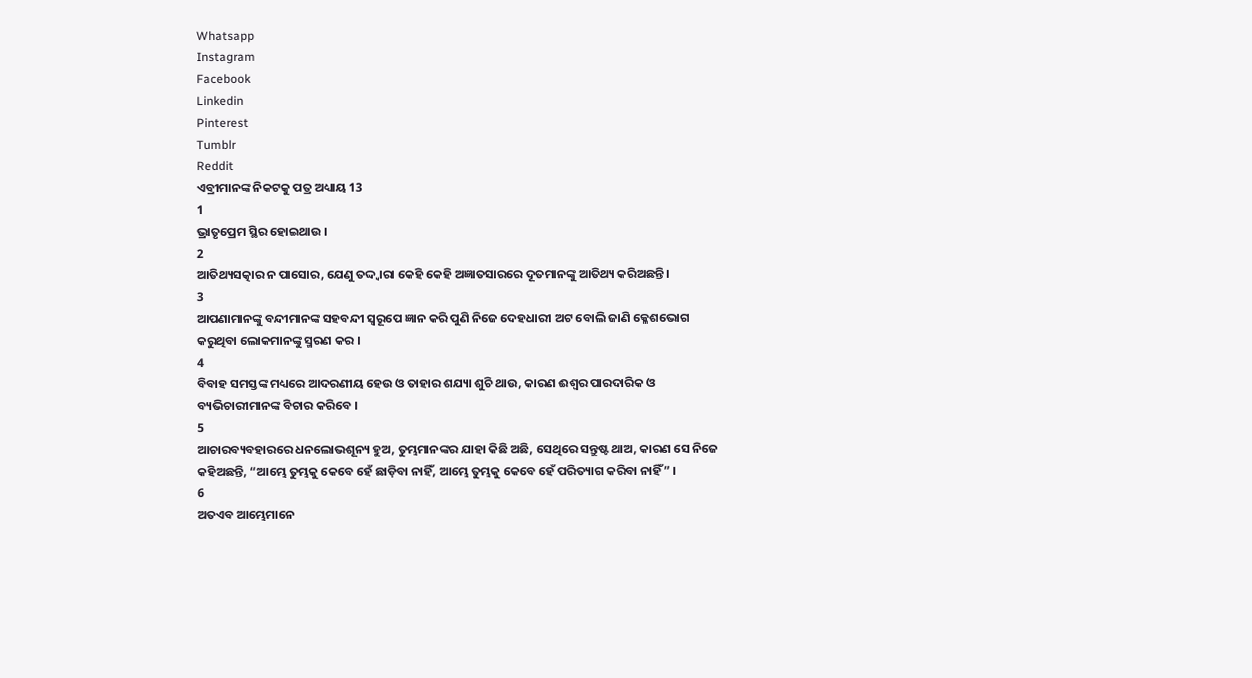Whatsapp
Instagram
Facebook
Linkedin
Pinterest
Tumblr
Reddit
ଏବ୍ରୀମାନଙ୍କ ନିକଟକୁ ପତ୍ର ଅଧ୍ୟାୟ 13
1
ଭ୍ରାତୃପ୍ରେମ ସ୍ଥିର ହୋଇଥାଉ ।
2
ଆତିଥ୍ୟସତ୍କାର ନ ପାସୋର, ଯେଣୁ ତଦ୍ଦ୍ଵାରା କେହି କେହି ଅଜ୍ଞାତସାରରେ ଦୂତମାନଙ୍କୁ ଆତିଥ୍ୟ କରିଅଛନ୍ତି ।
3
ଆପଣାମାନଙ୍କୁ ବନ୍ଦୀମାନଙ୍କ ସହବନ୍ଦୀ ସ୍ଵରୂପେ ଜ୍ଞାନ କରି ପୁଣି ନିଜେ ଦେହଧାରୀ ଅଟ ବୋଲି ଜାଣି କ୍ଳେଶଭୋଗ କରୁଥିବା ଲୋକମାନଙ୍କୁ ସ୍ମରଣ କର ।
4
ବିବାହ ସମସ୍ତଙ୍କ ମଧ୍ୟରେ ଆଦରଣୀୟ ହେଉ ଓ ତାହାର ଶଯ୍ୟା ଶୁଚି ଥାଉ, କାରଣ ଈଶ୍ଵର ପାରଦାରିକ ଓ ବ୍ୟଭିଚାରୀମାନଙ୍କ ବିଚାର କରିବେ ।
5
ଆଚାରବ୍ୟବହାରରେ ଧନଲୋଭଶୂନ୍ୟ ହୁଅ, ତୁମ୍ଭମାନଙ୍କର ଯାହା କିଛି ଅଛି, ସେଥିରେ ସନ୍ତୁଷ୍ଟ ଥାଅ, କାରଣ ସେ ନିଜେ କହିଅଛନ୍ତି, “ଆମ୍ଭେ ତୁମ୍ଭକୁ କେବେ ହେଁ ଛାଡ଼ିବା ନାହିଁ, ଆମ୍ଭେ ତୁମ୍ଭକୁ କେବେ ହେଁ ପରିତ୍ୟାଗ କରିବା ନାହିଁ” ।
6
ଅତଏବ ଆମ୍ଭେମାନେ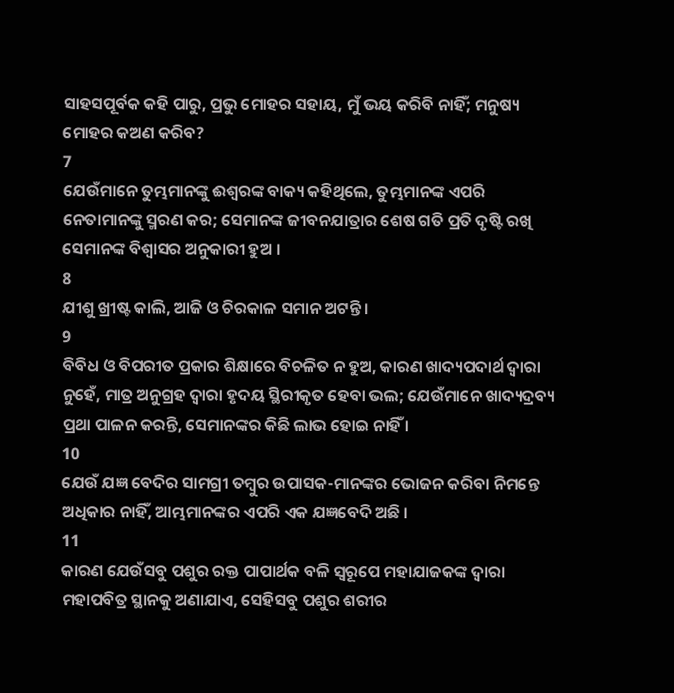ସାହସପୂର୍ବକ କହି ପାରୁ, ପ୍ରଭୁ ମୋହର ସହାୟ, ମୁଁ ଭୟ କରିବି ନାହିଁ; ମନୁଷ୍ୟ ମୋହର କଅଣ କରିବ?
7
ଯେଉଁମାନେ ତୁମ୍ଭମାନଙ୍କୁ ଈଶ୍ଵରଙ୍କ ବାକ୍ୟ କହିଥିଲେ, ତୁମ୍ଭମାନଙ୍କ ଏପରି ନେତାମାନଙ୍କୁ ସ୍ମରଣ କର; ସେମାନଙ୍କ ଜୀବନଯାତ୍ରାର ଶେଷ ଗତି ପ୍ରତି ଦୃଷ୍ଟି ରଖି ସେମାନଙ୍କ ବିଶ୍ଵାସର ଅନୁକାରୀ ହୁଅ ।
8
ଯୀଶୁ ଖ୍ରୀଷ୍ଟ କାଲି, ଆଜି ଓ ଚିରକାଳ ସମାନ ଅଟନ୍ତି ।
9
ବିବିଧ ଓ ବିପରୀତ ପ୍ରକାର ଶିକ୍ଷାରେ ବିଚଳିତ ନ ହୁଅ, କାରଣ ଖାଦ୍ୟପଦାର୍ଥ ଦ୍ଵାରା ନୁହେଁ, ମାତ୍ର ଅନୁଗ୍ରହ ଦ୍ଵାରା ହୃଦୟ ସ୍ଥିରୀକୃତ ହେବା ଭଲ; ଯେଉଁମାନେ ଖାଦ୍ୟଦ୍ରବ୍ୟ ପ୍ରଥା ପାଳନ କରନ୍ତି, ସେମାନଙ୍କର କିଛି ଲାଭ ହୋଇ ନାହିଁ ।
10
ଯେଉଁ ଯଜ୍ଞ ବେଦିର ସାମଗ୍ରୀ ତମ୍ଵୁର ଉପାସକ-ମାନଙ୍କର ଭୋଜନ କରିବା ନିମନ୍ତେ ଅଧିକାର ନାହିଁ, ଆମ୍ଭମାନଙ୍କର ଏପରି ଏକ ଯଜ୍ଞବେଦି ଅଛି ।
11
କାରଣ ଯେଉଁସବୁ ପଶୁର ରକ୍ତ ପାପାର୍ଥକ ବଳି ସ୍ଵରୂପେ ମହାଯାଜକଙ୍କ ଦ୍ଵାରା ମହାପବିତ୍ର ସ୍ଥାନକୁ ଅଣାଯାଏ, ସେହିସବୁ ପଶୁର ଶରୀର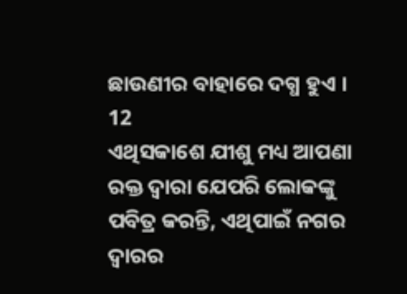ଛାଉଣୀର ବାହାରେ ଦଗ୍ଧ ହୁଏ ।
12
ଏଥିସକାଶେ ଯୀଶୁ ମଧ୍ୟ ଆପଣା ରକ୍ତ ଦ୍ଵାରା ଯେପରି ଲୋକଙ୍କୁ ପବିତ୍ର କରନ୍ତି, ଏଥିପାଇଁ ନଗର ଦ୍ଵାରର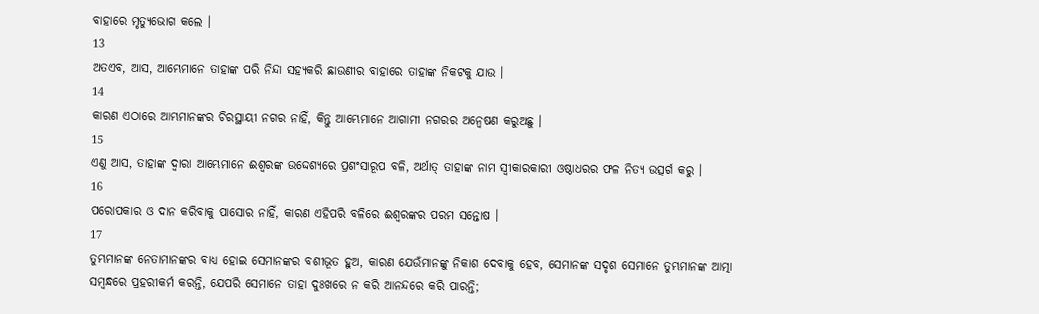ବାହାରେ ମୃତ୍ୟୁଭୋଗ କଲେ ।
13
ଅତଏବ, ଆସ, ଆମ୍ଭେମାନେ ତାହାଙ୍କ ପରି ନିନ୍ଦା ସହ୍ୟକରି ଛାଉଣୀର ବାହାରେ ତାହାଙ୍କ ନିକଟକୁ ଯାଉ ।
14
କାରଣ ଏଠାରେ ଆମ୍ଭମାନଙ୍କର ଚିରସ୍ଥାୟୀ ନଗର ନାହିଁ, କିନ୍ତୁ ଆମ୍ଭେମାନେ ଆଗାମୀ ନଗରର ଅନ୍ଵେଷଣ କରୁଅଛୁ ।
15
ଏଣୁ ଆସ, ତାହାଙ୍କ ଦ୍ଵାରା ଆମ୍ଭେମାନେ ଈଶ୍ଵରଙ୍କ ଉଦ୍ଦେଶ୍ୟରେ ପ୍ରଶଂସାରୂପ ବଳି, ଅର୍ଥାତ୍ ତାହାଙ୍କ ନାମ ସ୍ଵୀକାରକାରୀ ଓଷ୍ଠାଧରର ଫଳ ନିତ୍ୟ ଉତ୍ସର୍ଗ କରୁ ।
16
ପରୋପକାର ଓ ଦାନ କରିବାକୁ ପାସୋର ନାହିଁ, କାରଣ ଏହିପରି ବଳିରେ ଈଶ୍ଵରଙ୍କର ପରମ ସନ୍ତୋଷ ।
17
ତୁମ୍ଭମାନଙ୍କ ନେତାମାନଙ୍କର ବାଧ୍ୟ ହୋଇ ସେମାନଙ୍କର ବଶୀଭୂତ ହୁଅ, କାରଣ ଯେଉଁମାନଙ୍କୁ ନିକାଶ ଦେବାକୁ ହେବ, ସେମାନଙ୍କ ସଦୃଶ ସେମାନେ ତୁମ୍ଭମାନଙ୍କ ଆତ୍ମା ସମ୍ଵନ୍ଧରେ ପ୍ରହରୀକର୍ମ କରନ୍ତି, ଯେପରି ସେମାନେ ତାହା ଦୁଃଖରେ ନ କରି ଆନନ୍ଦରେ କରି ପାରନ୍ତି;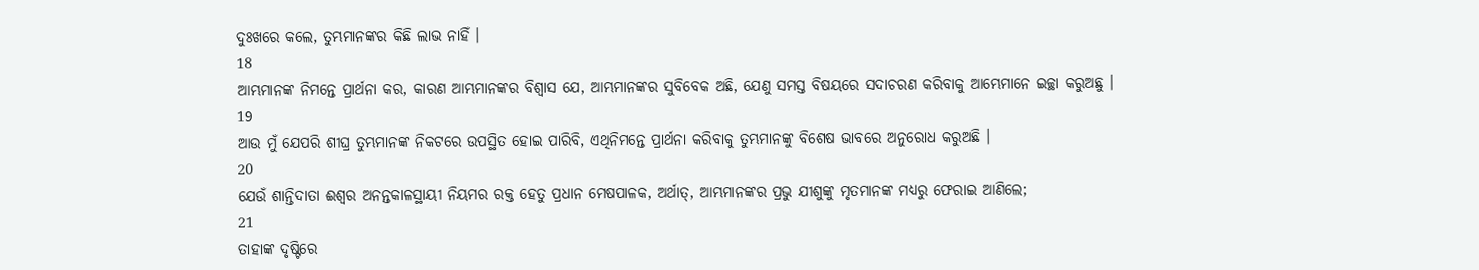ଦୁଃଖରେ କଲେ, ତୁମ୍ଭମାନଙ୍କର କିଛି ଲାଭ ନାହିଁ ।
18
ଆମ୍ଭମାନଙ୍କ ନିମନ୍ତେ ପ୍ରାର୍ଥନା କର, କାରଣ ଆମ୍ଭମାନଙ୍କର ବିଶ୍ଵାସ ଯେ, ଆମ୍ଭମାନଙ୍କର ସୁବିବେକ ଅଛି, ଯେଣୁ ସମସ୍ତ ବିଷୟରେ ସଦାଚରଣ କରିବାକୁ ଆମ୍ଭେମାନେ ଇଚ୍ଛା କରୁଅଛୁ ।
19
ଆଉ ମୁଁ ଯେପରି ଶୀଘ୍ର ତୁମ୍ଭମାନଙ୍କ ନିକଟରେ ଉପସ୍ଥିତ ହୋଇ ପାରିବି, ଏଥିନିମନ୍ତେ ପ୍ରାର୍ଥନା କରିବାକୁ ତୁମ୍ଭମାନଙ୍କୁ ବିଶେଷ ଭାବରେ ଅନୁରୋଧ କରୁଅଛି ।
20
ଯେଉଁ ଶାନ୍ତିଦାତା ଈଶ୍ଵର ଅନନ୍ତକାଳସ୍ଥାୟୀ ନିୟମର ରକ୍ତ ହେତୁ ପ୍ରଧାନ ମେଷପାଳକ, ଅର୍ଥାତ୍, ଆମ୍ଭମାନଙ୍କର ପ୍ରଭୁ ଯୀଶୁଙ୍କୁ ମୃତମାନଙ୍କ ମଧ୍ୟରୁ ଫେରାଇ ଆଣିଲେ;
21
ତାହାଙ୍କ ଦୃଷ୍ଟିରେ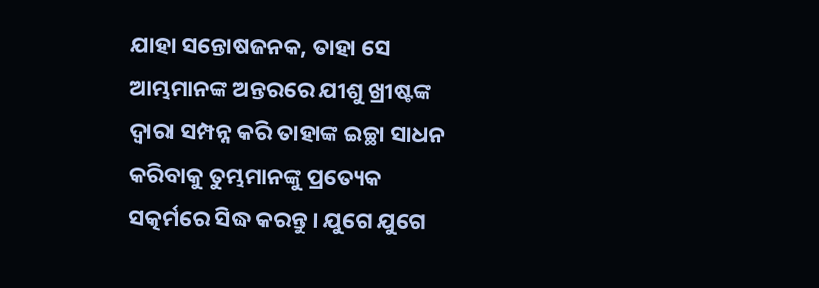ଯାହା ସନ୍ତୋଷଜନକ, ତାହା ସେ ଆମ୍ଭମାନଙ୍କ ଅନ୍ତରରେ ଯୀଶୁ ଖ୍ରୀଷ୍ଟଙ୍କ ଦ୍ଵାରା ସମ୍ପନ୍ନ କରି ତାହାଙ୍କ ଇଚ୍ଛା ସାଧନ କରିବାକୁ ତୁମ୍ଭମାନଙ୍କୁ ପ୍ରତ୍ୟେକ ସତ୍କର୍ମରେ ସିଦ୍ଧ କରନ୍ତୁ । ଯୁଗେ ଯୁଗେ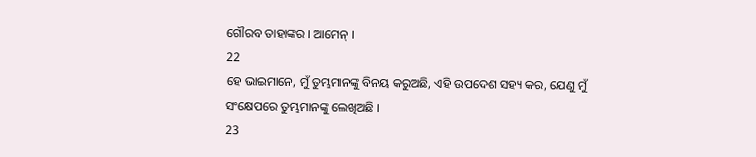ଗୌରବ ତାହାଙ୍କର । ଆମେନ୍ ।
22
ହେ ଭାଇମାନେ, ମୁଁ ତୁମ୍ଭମାନଙ୍କୁ ବିନୟ କରୁଅଛି, ଏହି ଉପଦେଶ ସହ୍ୟ କର, ଯେଣୁ ମୁଁ ସଂକ୍ଷେପରେ ତୁମ୍ଭମାନଙ୍କୁ ଲେଖିଅଛି ।
23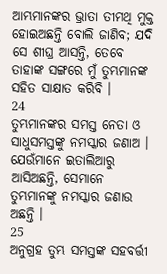ଆମ୍ଭମାନଙ୍କର ଭ୍ରାତା ତୀମଥି ମୁକ୍ତ ହୋଇଅଛନ୍ତି ବୋଲି ଜାଣିବ; ଯଦି ସେ ଶୀଘ୍ର ଆସନ୍ତି, ତେବେ ତାହାଙ୍କ ସଙ୍ଗରେ ମୁଁ ତୁମ୍ଭମାନଙ୍କ ସହିତ ସାକ୍ଷାତ କରିବି ।
24
ତୁମ୍ଭମାନଙ୍କର ସମସ୍ତ ନେତା ଓ ସାଧୁସମସ୍ତଙ୍କୁ ନମସ୍କାର ଜଣାଅ । ଯେଉଁମାନେ ଇତାଲିଆରୁ ଆସିଅଛନ୍ତି, ସେମାନେ ତୁମ୍ଭମାନଙ୍କୁ ନମସ୍କାର ଜଣାଉ ଅଛନ୍ତି ।
25
ଅନୁଗ୍ରହ ତୁମ୍ଭ ସମସ୍ତଙ୍କ ସହବର୍ତ୍ତୀ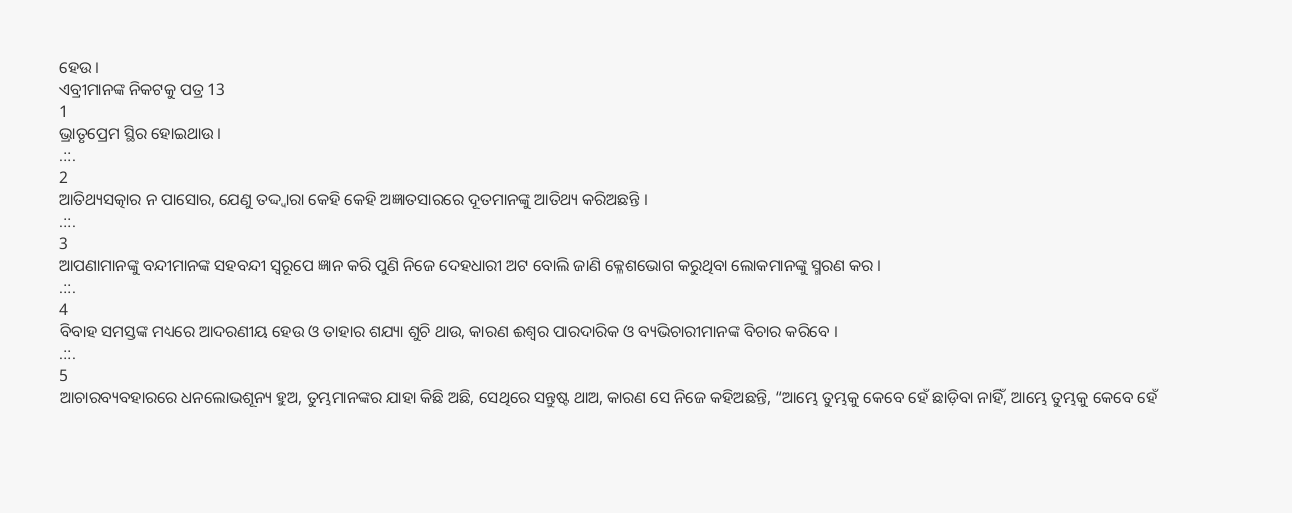ହେଉ ।
ଏବ୍ରୀମାନଙ୍କ ନିକଟକୁ ପତ୍ର 13
1
ଭ୍ରାତୃପ୍ରେମ ସ୍ଥିର ହୋଇଥାଉ ।
.::.
2
ଆତିଥ୍ୟସତ୍କାର ନ ପାସୋର, ଯେଣୁ ତଦ୍ଦ୍ଵାରା କେହି କେହି ଅଜ୍ଞାତସାରରେ ଦୂତମାନଙ୍କୁ ଆତିଥ୍ୟ କରିଅଛନ୍ତି ।
.::.
3
ଆପଣାମାନଙ୍କୁ ବନ୍ଦୀମାନଙ୍କ ସହବନ୍ଦୀ ସ୍ଵରୂପେ ଜ୍ଞାନ କରି ପୁଣି ନିଜେ ଦେହଧାରୀ ଅଟ ବୋଲି ଜାଣି କ୍ଳେଶଭୋଗ କରୁଥିବା ଲୋକମାନଙ୍କୁ ସ୍ମରଣ କର ।
.::.
4
ବିବାହ ସମସ୍ତଙ୍କ ମଧ୍ୟରେ ଆଦରଣୀୟ ହେଉ ଓ ତାହାର ଶଯ୍ୟା ଶୁଚି ଥାଉ, କାରଣ ଈଶ୍ଵର ପାରଦାରିକ ଓ ବ୍ୟଭିଚାରୀମାନଙ୍କ ବିଚାର କରିବେ ।
.::.
5
ଆଚାରବ୍ୟବହାରରେ ଧନଲୋଭଶୂନ୍ୟ ହୁଅ, ତୁମ୍ଭମାନଙ୍କର ଯାହା କିଛି ଅଛି, ସେଥିରେ ସନ୍ତୁଷ୍ଟ ଥାଅ, କାରଣ ସେ ନିଜେ କହିଅଛନ୍ତି, “ଆମ୍ଭେ ତୁମ୍ଭକୁ କେବେ ହେଁ ଛାଡ଼ିବା ନାହିଁ, ଆମ୍ଭେ ତୁମ୍ଭକୁ କେବେ ହେଁ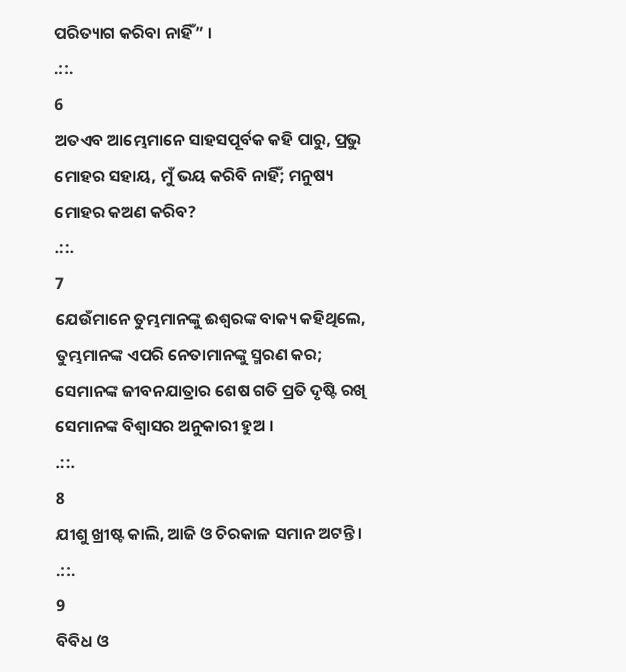ପରିତ୍ୟାଗ କରିବା ନାହିଁ” ।
.::.
6
ଅତଏବ ଆମ୍ଭେମାନେ ସାହସପୂର୍ବକ କହି ପାରୁ, ପ୍ରଭୁ ମୋହର ସହାୟ, ମୁଁ ଭୟ କରିବି ନାହିଁ; ମନୁଷ୍ୟ ମୋହର କଅଣ କରିବ?
.::.
7
ଯେଉଁମାନେ ତୁମ୍ଭମାନଙ୍କୁ ଈଶ୍ଵରଙ୍କ ବାକ୍ୟ କହିଥିଲେ, ତୁମ୍ଭମାନଙ୍କ ଏପରି ନେତାମାନଙ୍କୁ ସ୍ମରଣ କର; ସେମାନଙ୍କ ଜୀବନଯାତ୍ରାର ଶେଷ ଗତି ପ୍ରତି ଦୃଷ୍ଟି ରଖି ସେମାନଙ୍କ ବିଶ୍ଵାସର ଅନୁକାରୀ ହୁଅ ।
.::.
8
ଯୀଶୁ ଖ୍ରୀଷ୍ଟ କାଲି, ଆଜି ଓ ଚିରକାଳ ସମାନ ଅଟନ୍ତି ।
.::.
9
ବିବିଧ ଓ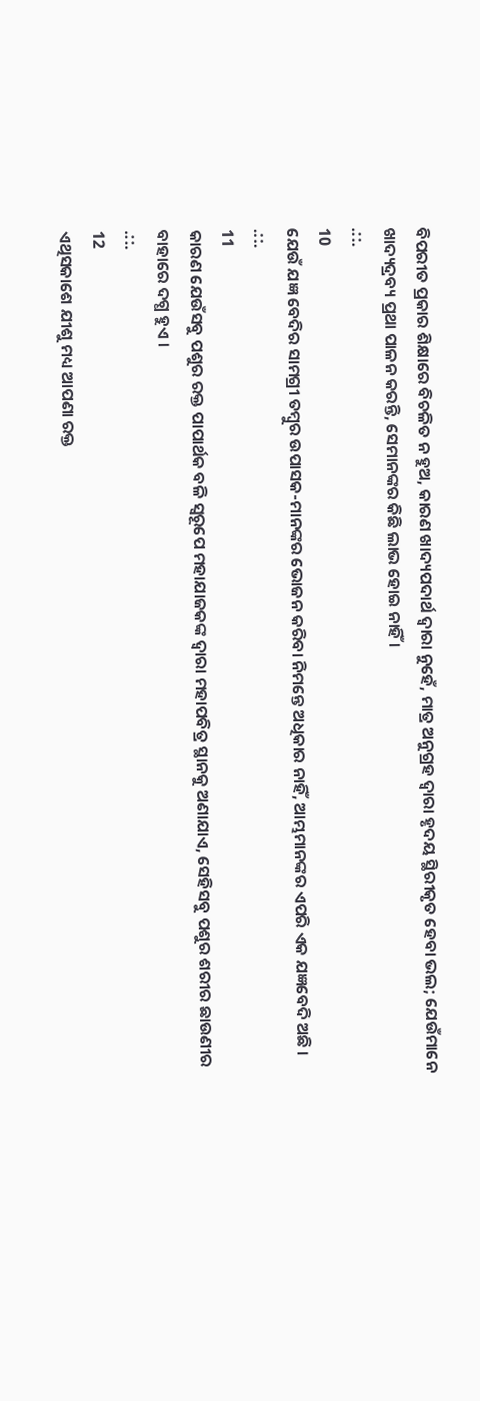ବିପରୀତ ପ୍ରକାର ଶିକ୍ଷାରେ ବିଚଳିତ ନ ହୁଅ, କାରଣ ଖାଦ୍ୟପଦାର୍ଥ ଦ୍ଵାରା ନୁହେଁ, ମାତ୍ର ଅନୁଗ୍ରହ ଦ୍ଵାରା ହୃଦୟ ସ୍ଥିରୀକୃତ ହେବା ଭଲ; ଯେଉଁମାନେ ଖାଦ୍ୟଦ୍ରବ୍ୟ ପ୍ରଥା ପାଳନ କରନ୍ତି, ସେମାନଙ୍କର କିଛି ଲାଭ ହୋଇ ନାହିଁ ।
.::.
10
ଯେଉଁ ଯଜ୍ଞ ବେଦିର ସାମଗ୍ରୀ ତମ୍ଵୁର ଉପାସକ-ମାନଙ୍କର ଭୋଜନ କରିବା ନିମନ୍ତେ ଅଧିକାର ନାହିଁ, ଆମ୍ଭମାନଙ୍କର ଏପରି ଏକ ଯଜ୍ଞବେଦି ଅଛି ।
.::.
11
କାରଣ ଯେଉଁସବୁ ପଶୁର ରକ୍ତ ପାପାର୍ଥକ ବଳି ସ୍ଵରୂପେ ମହାଯାଜକଙ୍କ ଦ୍ଵାରା ମହାପବିତ୍ର ସ୍ଥାନକୁ ଅଣାଯାଏ, ସେହିସବୁ ପଶୁର ଶରୀର ଛାଉଣୀର ବାହାରେ ଦଗ୍ଧ ହୁଏ ।
.::.
12
ଏଥିସକାଶେ ଯୀଶୁ ମଧ୍ୟ ଆପଣା ରକ୍ତ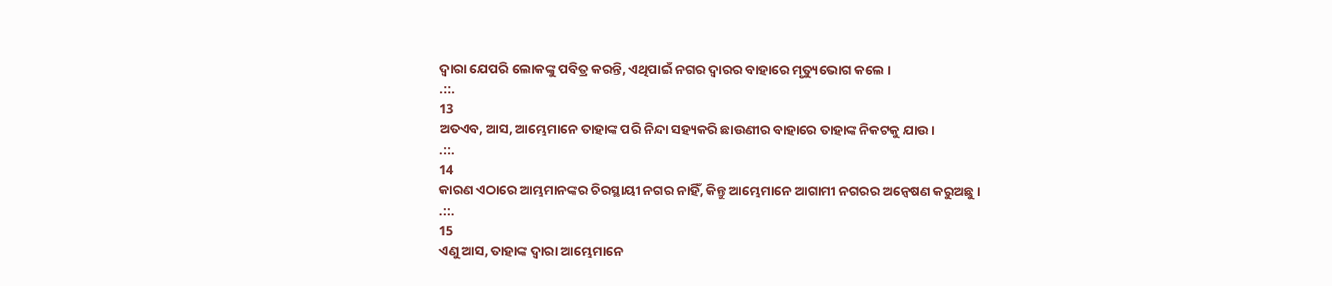ଦ୍ଵାରା ଯେପରି ଲୋକଙ୍କୁ ପବିତ୍ର କରନ୍ତି, ଏଥିପାଇଁ ନଗର ଦ୍ଵାରର ବାହାରେ ମୃତ୍ୟୁଭୋଗ କଲେ ।
.::.
13
ଅତଏବ, ଆସ, ଆମ୍ଭେମାନେ ତାହାଙ୍କ ପରି ନିନ୍ଦା ସହ୍ୟକରି ଛାଉଣୀର ବାହାରେ ତାହାଙ୍କ ନିକଟକୁ ଯାଉ ।
.::.
14
କାରଣ ଏଠାରେ ଆମ୍ଭମାନଙ୍କର ଚିରସ୍ଥାୟୀ ନଗର ନାହିଁ, କିନ୍ତୁ ଆମ୍ଭେମାନେ ଆଗାମୀ ନଗରର ଅନ୍ଵେଷଣ କରୁଅଛୁ ।
.::.
15
ଏଣୁ ଆସ, ତାହାଙ୍କ ଦ୍ଵାରା ଆମ୍ଭେମାନେ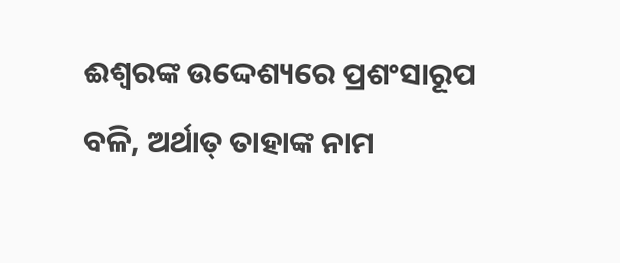ଈଶ୍ଵରଙ୍କ ଉଦ୍ଦେଶ୍ୟରେ ପ୍ରଶଂସାରୂପ ବଳି, ଅର୍ଥାତ୍ ତାହାଙ୍କ ନାମ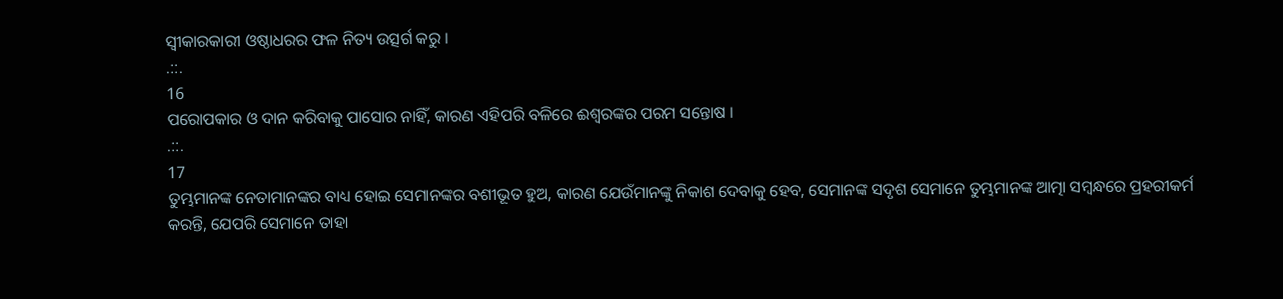ସ୍ଵୀକାରକାରୀ ଓଷ୍ଠାଧରର ଫଳ ନିତ୍ୟ ଉତ୍ସର୍ଗ କରୁ ।
.::.
16
ପରୋପକାର ଓ ଦାନ କରିବାକୁ ପାସୋର ନାହିଁ, କାରଣ ଏହିପରି ବଳିରେ ଈଶ୍ଵରଙ୍କର ପରମ ସନ୍ତୋଷ ।
.::.
17
ତୁମ୍ଭମାନଙ୍କ ନେତାମାନଙ୍କର ବାଧ୍ୟ ହୋଇ ସେମାନଙ୍କର ବଶୀଭୂତ ହୁଅ, କାରଣ ଯେଉଁମାନଙ୍କୁ ନିକାଶ ଦେବାକୁ ହେବ, ସେମାନଙ୍କ ସଦୃଶ ସେମାନେ ତୁମ୍ଭମାନଙ୍କ ଆତ୍ମା ସମ୍ଵନ୍ଧରେ ପ୍ରହରୀକର୍ମ କରନ୍ତି, ଯେପରି ସେମାନେ ତାହା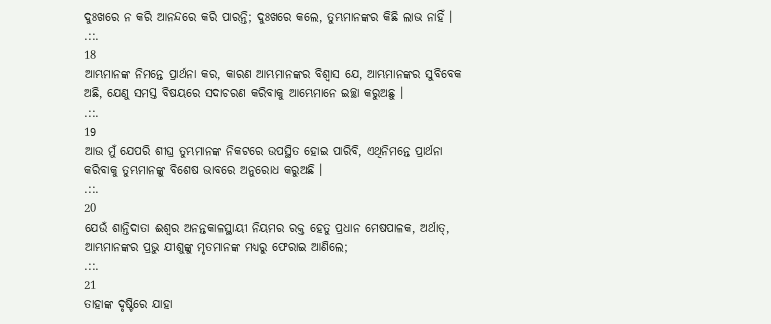ଦୁଃଖରେ ନ କରି ଆନନ୍ଦରେ କରି ପାରନ୍ତି; ଦୁଃଖରେ କଲେ, ତୁମ୍ଭମାନଙ୍କର କିଛି ଲାଭ ନାହିଁ ।
.::.
18
ଆମ୍ଭମାନଙ୍କ ନିମନ୍ତେ ପ୍ରାର୍ଥନା କର, କାରଣ ଆମ୍ଭମାନଙ୍କର ବିଶ୍ଵାସ ଯେ, ଆମ୍ଭମାନଙ୍କର ସୁବିବେକ ଅଛି, ଯେଣୁ ସମସ୍ତ ବିଷୟରେ ସଦାଚରଣ କରିବାକୁ ଆମ୍ଭେମାନେ ଇଚ୍ଛା କରୁଅଛୁ ।
.::.
19
ଆଉ ମୁଁ ଯେପରି ଶୀଘ୍ର ତୁମ୍ଭମାନଙ୍କ ନିକଟରେ ଉପସ୍ଥିତ ହୋଇ ପାରିବି, ଏଥିନିମନ୍ତେ ପ୍ରାର୍ଥନା କରିବାକୁ ତୁମ୍ଭମାନଙ୍କୁ ବିଶେଷ ଭାବରେ ଅନୁରୋଧ କରୁଅଛି ।
.::.
20
ଯେଉଁ ଶାନ୍ତିଦାତା ଈଶ୍ଵର ଅନନ୍ତକାଳସ୍ଥାୟୀ ନିୟମର ରକ୍ତ ହେତୁ ପ୍ରଧାନ ମେଷପାଳକ, ଅର୍ଥାତ୍, ଆମ୍ଭମାନଙ୍କର ପ୍ରଭୁ ଯୀଶୁଙ୍କୁ ମୃତମାନଙ୍କ ମଧ୍ୟରୁ ଫେରାଇ ଆଣିଲେ;
.::.
21
ତାହାଙ୍କ ଦୃଷ୍ଟିରେ ଯାହା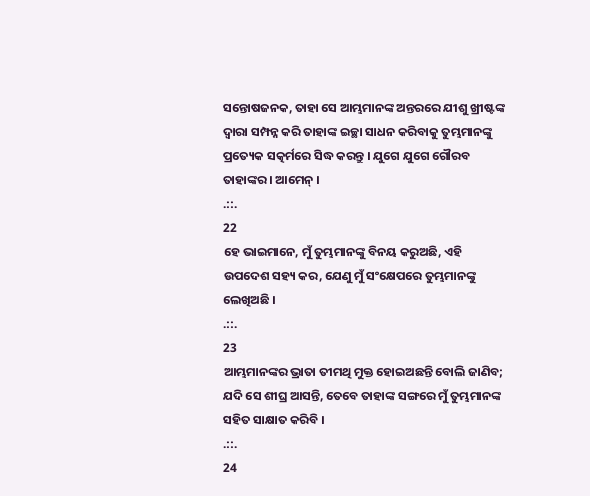ସନ୍ତୋଷଜନକ, ତାହା ସେ ଆମ୍ଭମାନଙ୍କ ଅନ୍ତରରେ ଯୀଶୁ ଖ୍ରୀଷ୍ଟଙ୍କ ଦ୍ଵାରା ସମ୍ପନ୍ନ କରି ତାହାଙ୍କ ଇଚ୍ଛା ସାଧନ କରିବାକୁ ତୁମ୍ଭମାନଙ୍କୁ ପ୍ରତ୍ୟେକ ସତ୍କର୍ମରେ ସିଦ୍ଧ କରନ୍ତୁ । ଯୁଗେ ଯୁଗେ ଗୌରବ ତାହାଙ୍କର । ଆମେନ୍ ।
.::.
22
ହେ ଭାଇମାନେ, ମୁଁ ତୁମ୍ଭମାନଙ୍କୁ ବିନୟ କରୁଅଛି, ଏହି ଉପଦେଶ ସହ୍ୟ କର, ଯେଣୁ ମୁଁ ସଂକ୍ଷେପରେ ତୁମ୍ଭମାନଙ୍କୁ ଲେଖିଅଛି ।
.::.
23
ଆମ୍ଭମାନଙ୍କର ଭ୍ରାତା ତୀମଥି ମୁକ୍ତ ହୋଇଅଛନ୍ତି ବୋଲି ଜାଣିବ; ଯଦି ସେ ଶୀଘ୍ର ଆସନ୍ତି, ତେବେ ତାହାଙ୍କ ସଙ୍ଗରେ ମୁଁ ତୁମ୍ଭମାନଙ୍କ ସହିତ ସାକ୍ଷାତ କରିବି ।
.::.
24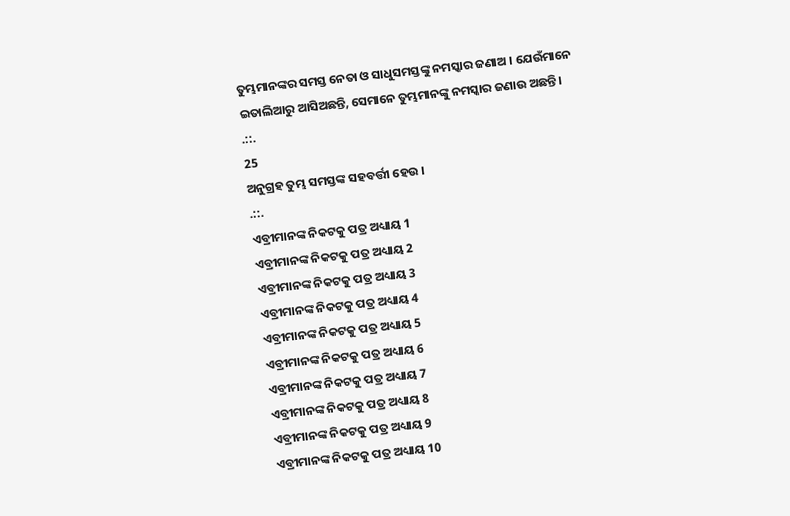ତୁମ୍ଭମାନଙ୍କର ସମସ୍ତ ନେତା ଓ ସାଧୁସମସ୍ତଙ୍କୁ ନମସ୍କାର ଜଣାଅ । ଯେଉଁମାନେ ଇତାଲିଆରୁ ଆସିଅଛନ୍ତି, ସେମାନେ ତୁମ୍ଭମାନଙ୍କୁ ନମସ୍କାର ଜଣାଉ ଅଛନ୍ତି ।
.::.
25
ଅନୁଗ୍ରହ ତୁମ୍ଭ ସମସ୍ତଙ୍କ ସହବର୍ତ୍ତୀ ହେଉ ।
.::.
ଏବ୍ରୀମାନଙ୍କ ନିକଟକୁ ପତ୍ର ଅଧ୍ୟାୟ 1
ଏବ୍ରୀମାନଙ୍କ ନିକଟକୁ ପତ୍ର ଅଧ୍ୟାୟ 2
ଏବ୍ରୀମାନଙ୍କ ନିକଟକୁ ପତ୍ର ଅଧ୍ୟାୟ 3
ଏବ୍ରୀମାନଙ୍କ ନିକଟକୁ ପତ୍ର ଅଧ୍ୟାୟ 4
ଏବ୍ରୀମାନଙ୍କ ନିକଟକୁ ପତ୍ର ଅଧ୍ୟାୟ 5
ଏବ୍ରୀମାନଙ୍କ ନିକଟକୁ ପତ୍ର ଅଧ୍ୟାୟ 6
ଏବ୍ରୀମାନଙ୍କ ନିକଟକୁ ପତ୍ର ଅଧ୍ୟାୟ 7
ଏବ୍ରୀମାନଙ୍କ ନିକଟକୁ ପତ୍ର ଅଧ୍ୟାୟ 8
ଏବ୍ରୀମାନଙ୍କ ନିକଟକୁ ପତ୍ର ଅଧ୍ୟାୟ 9
ଏବ୍ରୀମାନଙ୍କ ନିକଟକୁ ପତ୍ର ଅଧ୍ୟାୟ 10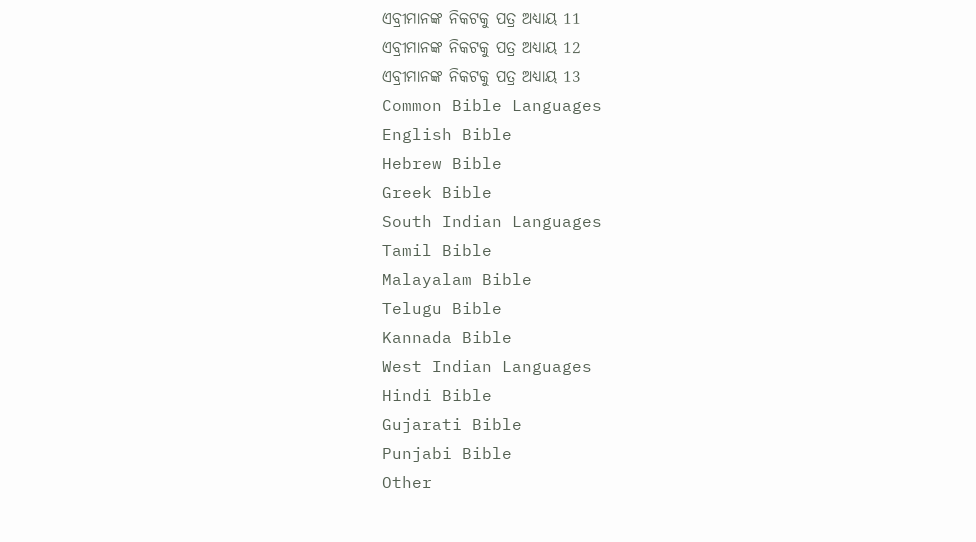ଏବ୍ରୀମାନଙ୍କ ନିକଟକୁ ପତ୍ର ଅଧ୍ୟାୟ 11
ଏବ୍ରୀମାନଙ୍କ ନିକଟକୁ ପତ୍ର ଅଧ୍ୟାୟ 12
ଏବ୍ରୀମାନଙ୍କ ନିକଟକୁ ପତ୍ର ଅଧ୍ୟାୟ 13
Common Bible Languages
English Bible
Hebrew Bible
Greek Bible
South Indian Languages
Tamil Bible
Malayalam Bible
Telugu Bible
Kannada Bible
West Indian Languages
Hindi Bible
Gujarati Bible
Punjabi Bible
Other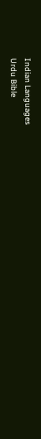Indian Languages
Urdu Bible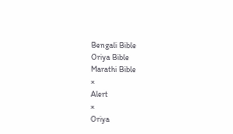Bengali Bible
Oriya Bible
Marathi Bible
×
Alert
×
Oriya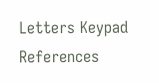Letters Keypad References